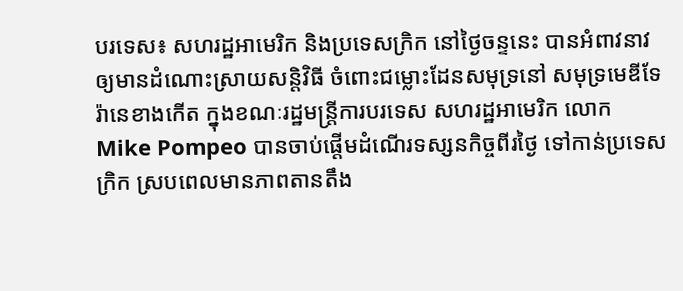បរទេស៖ សហរដ្ឋអាមេរិក និងប្រទេសក្រិក នៅថ្ងៃចន្ទនេះ បានអំពាវនាវឲ្យមានដំណោះស្រាយសន្តិវិធី ចំពោះជម្លោះដែនសមុទ្រនៅ សមុទ្រមេឌីទែរ៉ានេខាងកើត ក្នុងខណៈរដ្ឋមន្ត្រីការបរទេស សហរដ្ឋអាមេរិក លោក Mike Pompeo បានចាប់ផ្តើមដំណើរទស្សនកិច្ចពីរថ្ងៃ ទៅកាន់ប្រទេសក្រិក ស្របពេលមានភាពតានតឹង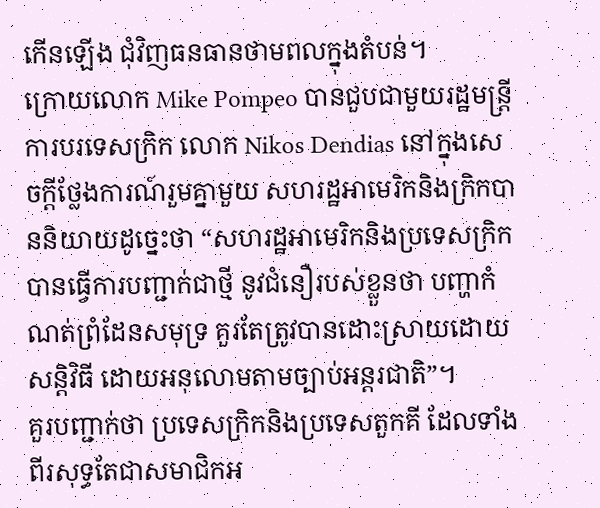កើនឡើង ជុំវិញធនធានថាមពលក្នុងតំបន់។
ក្រោយលោក Mike Pompeo បានជួបជាមួយរដ្ឋមន្ត្រីការបរទេសក្រិក លោក Nikos Dendias នៅក្នុងសេចក្តីថ្លែងការណ៍រួមគ្នាមួយ សហរដ្ឋអាមេរិកនិងក្រិកបាននិយាយដូច្នេះថា “សហរដ្ឋអាមេរិកនិងប្រទេសក្រិក បានធ្វើការបញ្ជាក់ជាថ្មី នូវជំនឿរបស់ខ្លួនថា បញ្ហាកំណត់ព្រំដែនសមុទ្រ គួរតែត្រូវបានដោះស្រាយដោយសន្តិវិធី ដោយអនុលោមតាមច្បាប់អន្តរជាតិ”។
គួរបញ្ជាក់ថា ប្រទេសក្រិកនិងប្រទេសតួកគី ដែលទាំងពីរសុទ្ធតែជាសមាជិកអ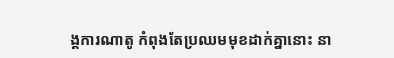ង្គការណាតូ កំពុងតែប្រឈមមុខដាក់គ្នានោះ នា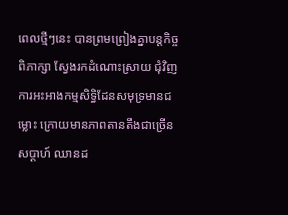ពេលថ្មីៗនេះ បានព្រមព្រៀងគ្នាបន្តកិច្ចពិភាក្សា ស្វែងរកដំណោះស្រាយ ជុំវិញការអះអាងកម្មសិទិ្ធដែនសមុទ្រមានជម្លោះ ក្រោយមានភាពតានតឹងជាច្រើនសប្ដាហ៍ ឈានដ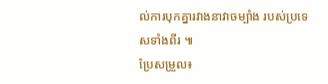ល់ការបុកគ្នារវាងនាវាចម្បាំង របស់ប្រទេសទាំងពីរ ៕
ប្រែសម្រួល៖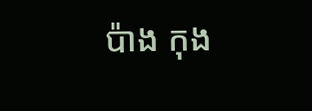ប៉ាង កុង